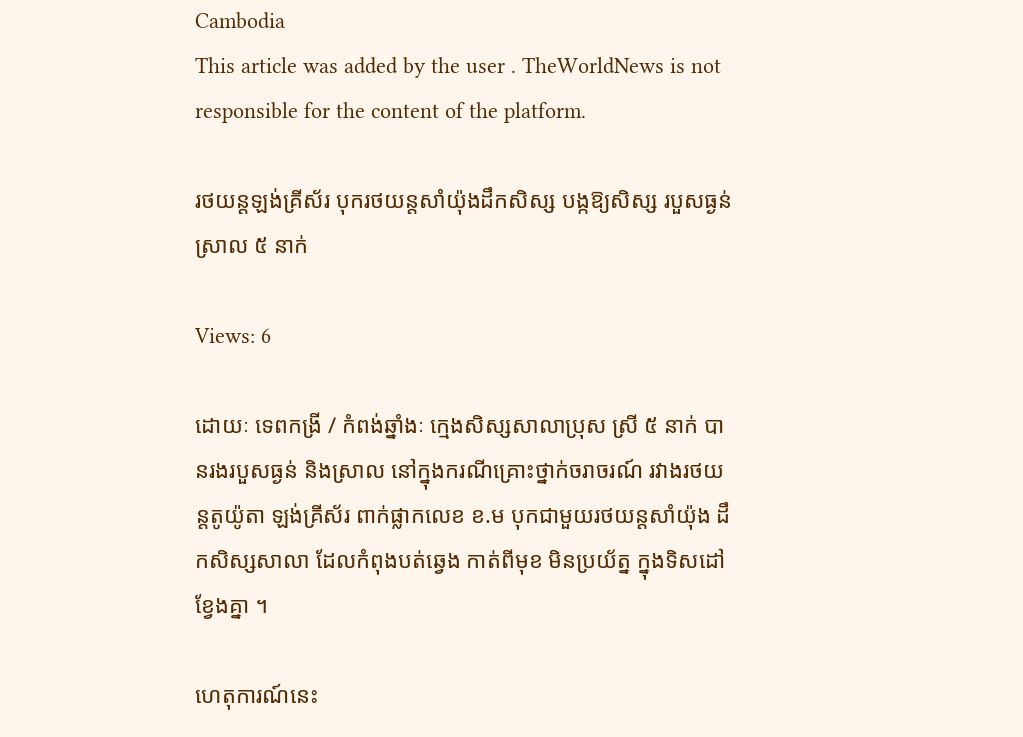Cambodia
This article was added by the user . TheWorldNews is not responsible for the content of the platform.

រថយន្តឡង់គ្រីស័រ បុករថយន្តសាំយ៉ុងដឹកសិស្ស បង្កឱ្យសិស្ស របួសធ្ងន់ស្រាល ៥ នាក់

Views: 6

ដោយៈ ទេពកង្រី / កំពង់ឆ្នាំងៈ ក្មេងសិស្សសាលាប្រុស ស្រី ៥ នាក់ បានរងរបួសធ្ងន់ និងស្រាល នៅក្នុងករណីគ្រោះថ្នាក់ចរាចរណ៍ រវាងរថយន្តតូយ៉ូតា ឡង់គី្រស័រ ពាក់ផ្លាកលេខ ខ.ម បុកជាមួយរថយន្តសាំយ៉ុង ដឹកសិស្សសាលា ដែលកំពុងបត់ឆ្វេង កាត់ពីមុខ មិនប្រយ័ត្ន ក្នុងទិសដៅខ្វែងគ្នា ។

ហេតុការណ៍នេះ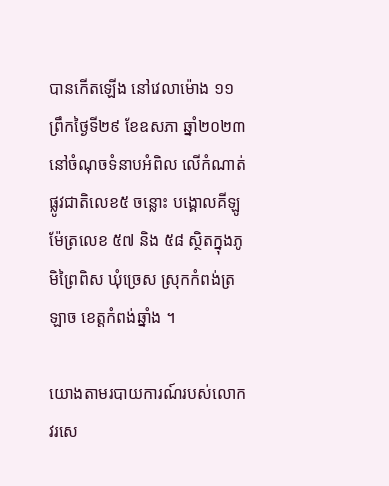បានកើតឡើង នៅវេលាម៉ោង ១១ ព្រឹកថ្ងៃទី២៩ ខែឧសភា ឆ្នាំ២០២៣ នៅចំណុចទំនាបអំពិល លើកំណាត់ផ្លូវជាតិលេខ៥ ចន្លោះ បង្គោលគីឡូម៉ែត្រលេខ ៥៧ និង ៥៨ ស្ថិតក្នុងភូមិព្រៃពិស ឃុំច្រេស ស្រុកកំពង់ត្រឡាច ខេត្តកំពង់ឆ្នាំង ។

យោងតាមរបាយការណ៍របស់លោក វរសេ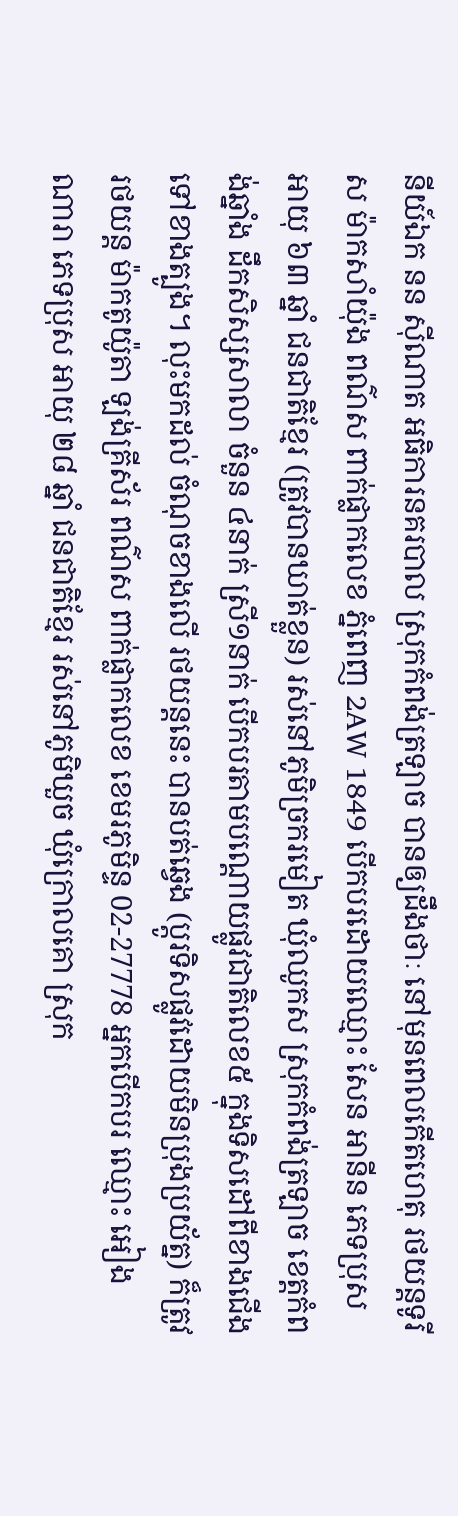នីយ៍ឯក នន ស៊ីណាត អធិការនគរបាល ស្រុកកំពង់ត្រឡាច បានឲ្យដឹងថាៈ នៅមុនពេលកើតហេតុ រថយន្តទូរីស ម៉ាកសាំយ៉ុង ពណ៌ស ពាក់ផ្លាកលេខ ភ្នំពេញ 2AW 1849 បើកបរដោយឈ្មោះ សែន អានីន ភេទប្រុស អាយុ ៦៣ ឆ្នាំ ជនជាតិខ្មែរ (ត្រូវបានឃាត់ខ្លួន) រស់នៅភូមិច្រករមៀត ឃុំឈូកស ស្រុកកំពង់ត្រឡាច ខេត្តកំពង់ឆ្នាំង ដឹកសិស្សសាលា ចំនួន ៤នាក់ ស្រី១នាក់ បើកបរតាមបណ្ដោយផ្លូវជាតិលេខ៥ ក្នុងទិសដៅពីខាងជើង ទៅខាងត្បូង។ លុះមកដល់ ចំណុចខាងលើ រថយន្តនេះ បានបត់ឆ្វេង (ប្ដូរទិសផ្លូវដោយមិនប្រុងប្រយ័ត្ន) ក៏ត្រូវរថយន្ត ម៉ាកតូយ៉ូតា ឡង់គ្រីស័រ ពណ៌ស ពាក់ផ្លាកលេខ ខេមរភូមិន្ទ 02-27778 អ្នកបើកបរ ឈ្មោះ អៀង ណារា ភេទប្រុស អាយុ ២៨ ឆ្នាំ ជនជាតិខ្មែរ រស់នៅភូមិឃួច ឃុំក្រោលគោ ស្រុក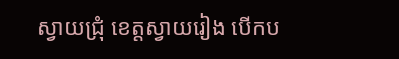ស្វាយជ្រុំ ខេត្តស្វាយរៀង បើកប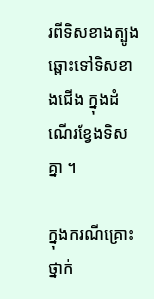រពីទិសខាងត្បូង ឆ្ពោះទៅទិសខាងជើង ក្នុងដំណើរខ្វែងទិសគ្នា ។

ក្នុងករណីគ្រោះថ្នាក់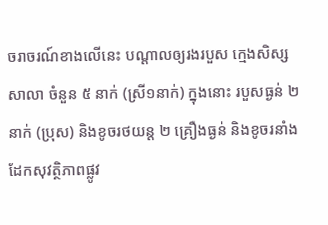ចរាចរណ៍ខាងលើនេះ បណ្ដាលឲ្យរងរបួស ក្មេងសិស្សសាលា ចំនួន ៥ នាក់ (ស្រី១នាក់) ក្នុងនោះ របួសធ្ងន់ ២ នាក់ (ប្រុស) និងខូចរថយន្ត ២ គ្រឿងធ្ងន់ និងខូចរនាំងដែកសុវត្ថិភាពផ្លូវ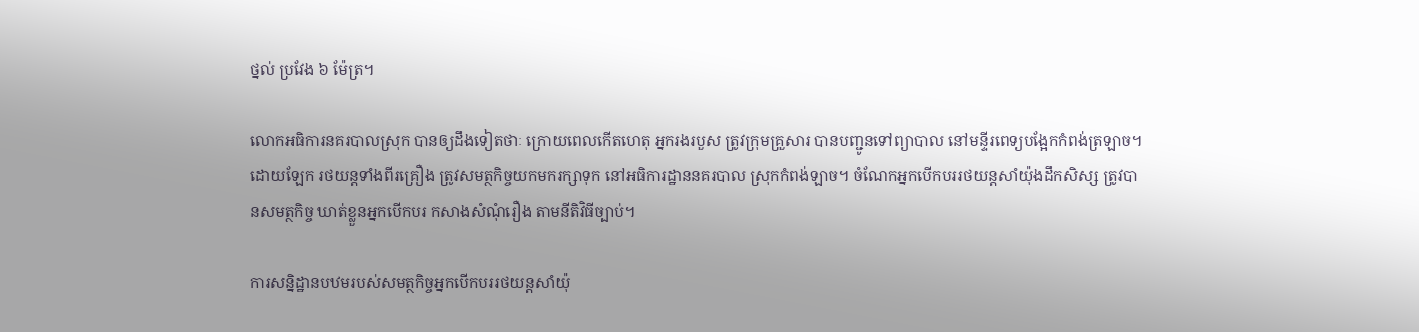ថ្នល់ ប្រវែង ៦ ម៉ែត្រ។

លោកអធិការនគរបាលស្រុក បានឲ្យដឹងទៀតថាៈ ក្រោយពេលកើតហេតុ អ្នករងរបួស ត្រូវក្រុមគ្រួសារ បានបញ្ជូនទៅព្យាបាល នៅមន្ទីរពេទ្យបង្អែកកំពង់ត្រឡាច។ ដោយឡែក រថយន្តទាំងពីរគ្រឿង ត្រូវសមត្ថកិច្ចយកមករក្សាទុក នៅអធិការដ្ឋាននគរបាល ស្រុកកំពង់ឡាច។ ចំណែកអ្នកបើកបររថយន្តសាំយ៉ុងដឹកសិស្ស ត្រូវបានសមត្ថកិច្ច ឃាត់ខ្លួនអ្នកបើកបរ កសាងសំណុំរឿង តាមនីតិវិធីច្បាប់។

ការសន្និដ្ឋានបឋមរបស់សមត្ថកិច្ចអ្នកបើកបររថយន្តសាំយ៉ុ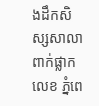ងដឹកសិស្សសាលា ពាក់ផ្លាកលេខ ភ្នំពេ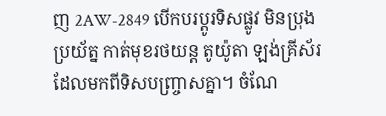ញ 2AW-2849 បើកបរប្ដូរទិសផ្លូវ មិនប្រុងប្រយ័ត្ន កាត់មុខរថយន្ត តូយ៉ូតា ឡង់គ្រីស័រ ដែលមកពីទិសបញ្ច្រាសគ្នា។ ចំណែ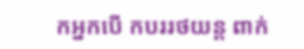កអ្នកបើ កបររថយន្ត ពាក់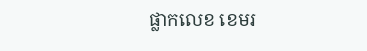ផ្លាកលេខ ខេមរ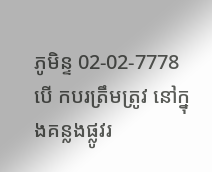ភូមិន្ទ 02-02-7778 បើ កបរត្រឹមត្រូវ នៅក្នុងគន្លងផ្លូវរ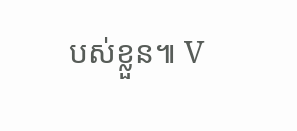បស់ខ្លួន៕ V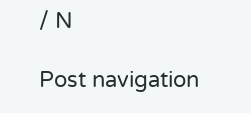/ N

Post navigation